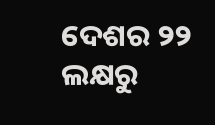ଦେଶର ୨୨ ଲକ୍ଷରୁ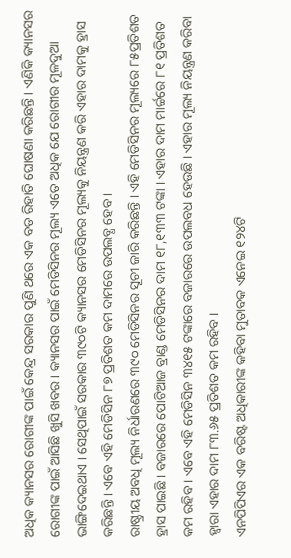ଅଧିକ କ୍ୟାନସର ରୋଗୀଙ୍କ ପାଇଁ କେନ୍ଦ୍ର ସରକାର ପୁଣି ଥରେ ଏକ ବଡ ରିହାତି ଘୋଷଣା କରିଛନ୍ତି । ଏଣିକି କ୍ୟାନସର ରୋଗୀଙ୍କ ପାଇଁ ଆସିଛି ଖୁସି ଖବର । କ୍ୟାନସର ପାଇଁ ମେଡିସିନର ମୂଲ୍ୟ ଏତେ ଅଧିକ ଯେ ରୋଗୀର ମୂଳଦୁଆ ଭାଙ୍ଗିଦେଇଥାଏ । ସେଥିପାଇଁ ସରକାର ୩୯୦ଟି କ୍ୟାନସର ମେଡିସିନର ମୂଲ୍ୟକୁ ନିୟନ୍ତ୍ରଣ କରି ଏହାର ଦାମକୁ ହ୍ରାସ କରିଛନ୍ତି । ଏବେ ଏହି ମେଡିସିନ ୮୭ ପ୍ରତିଶତ କମ ଦାମରେ ଉପଲବ୍ଧ ହେବ ।
ରାଷ୍ଠ୍ରୀୟ ଅବଧି ମୂଲ୍ୟ ନିର୍ଧାରଣରେ ୩୯୦ ମେଡିସିନର ସୂଚୀ ଜାରି କରିଛନ୍ତି । ଏହି ମେଡିସିନର ମୂଲ୍ୟରେ ୮୫ପ୍ରତିଶତ ହ୍ରାସ ପାଇଛି । ବଜାରରେ ପୋଟିଆଜ ବ୍ରାଣ୍ଡ ମେଡିସିନର ଦାମ ୧୮,୧୩୩ ଟଙ୍କା । ଏହାର ଦାମ ମାର୍ଚ୍ଚରେ ୮୧ ପ୍ରତିଶତ କମ ରହିବ । ଏବେ ଏହି ମେଡିସିନ ୩୪୧୫ ଟଙ୍କାରେ ବଜାରରେ ଉପଲବଧ ହେଉଛି । ଏହାର ମୂଲ୍ୟ ନିୟନ୍ତ୍ରଣ କରିବା ହ୍ୱାରା ଏହାର ଦାମ ୮୩.୬୫ ପ୍ରତିଶତ କମ ରହିବ ।
ଏନପିପିଏର ଏକ ବରିଷ୍ଟ ଅଧିକାରୀଙ୍କ କହିବା ମୁତାବକ ଏନେଇ ୧୨୪ଟି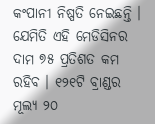କଂପାନୀ ନିଷ୍ପତି ନେଇଛନ୍ତି । ଯେମିତି ଏହି ମେଡିସିନର ଦାମ ୭୫ ପ୍ରତିଶତ କମ ରହିବ । ୧୨୧ଟି ବ୍ରାଣ୍ଡର ମୂଲ୍ୟ ୨୦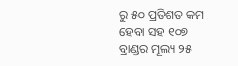ରୁ ୫୦ ପ୍ରତିଶତ କମ ହେବା ସହ ୧୦୭ ବ୍ରାଣ୍ଡର ମୂଲ୍ୟ ୨୫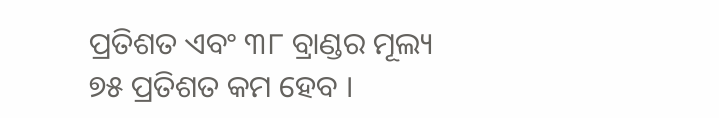ପ୍ରତିଶତ ଏବଂ ୩୮ ବ୍ରାଣ୍ଡର ମୂଲ୍ୟ ୭୫ ପ୍ରତିଶତ କମ ହେବ ।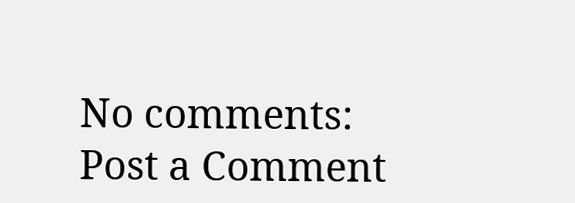No comments:
Post a Comment